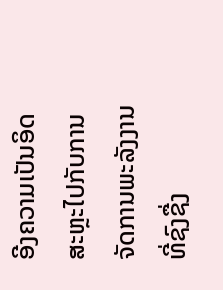ອີງຄວາມເປັນອິດສະຫຼະໄປກັບການຈັດການພະລັງງານທີ່ຊົງຊື່ງ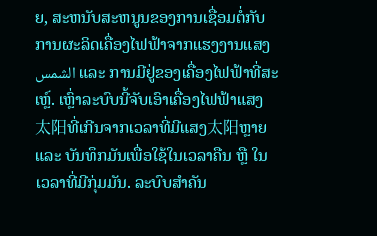ຍ, ສະຫນັບສະຫນູນຂອງການເຊື່ອມຕໍ່ກັບການຜະລິດເຄື່ອງໄຟຟ້າຈາກແຮງງານແສງ الشمس ແລະ ການມີຢູ່ຂອງເຄື່ອງໄຟຟ້າທີ່ສະເຫຼ໌. ເຫຼົ່າລະບົບນີ້ຈັບເອົາເຄື່ອງໄຟຟ້າແສງ太阳ທີ່ເກີນຈາກເວລາທີ່ມີແສງ太阳ຫຼາຍ ແລະ ບັນທຶກມັນເພື່ອໃຊ້ໃນເວລາຄືນ ຫຼື ໃນເວລາທີ່ມີກຸ່ມມັນ. ລະບົບສຳຄັນ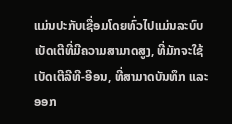ແມ່ນປະກັບເຊື່ອມໂດຍທົ່ວໄປແມ່ນລະບົບເບັດເຕີທີ່ມີຄວາມສາມາດສູງ, ທີ່ມັກຈະໃຊ້ເບັດເຕີລີທີ-ອີອນ, ທີ່ສາມາດບັນທຶກ ແລະ ອອກ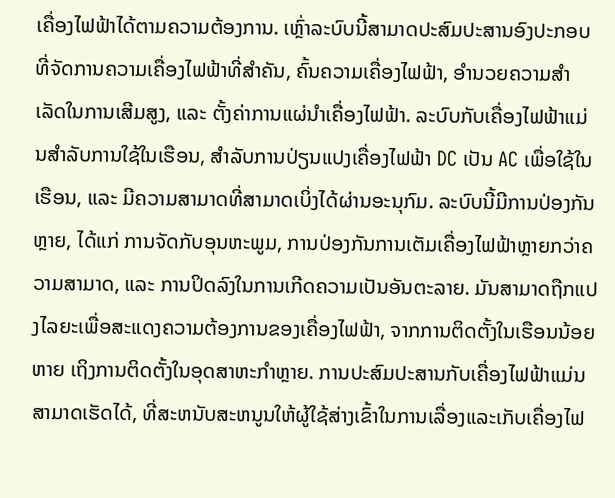ເຄື່ອງໄຟຟ້າໄດ້ຕາມຄວາມຕ້ອງການ. ເຫຼົ່າລະບົບນີ້ສາມາດປະສົມປະສານອົງປະກອບທີ່ຈັດການຄວາມເຄື່ອງໄຟຟ້າທີ່ສຳຄັນ, ຄົ້ນຄວາມເຄື່ອງໄຟຟ້າ, ອຳນວຍຄວາມສຳເລັດໃນການເສີມສູງ, ແລະ ຕັ້ງຄ່າການແຜ່ນຳເຄື່ອງໄຟຟ້າ. ລະບົບກັບເຄື່ອງໄຟຟ້າແມ່ນສຳລັບການໃຊ້ໃນເຮືອນ, ສຳລັບການປ່ຽນແປງເຄື່ອງໄຟຟ້າ DC ເປັນ AC ເພື່ອໃຊ້ໃນເຮືອນ, ແລະ ມີຄວາມສາມາດທີ່ສາມາດເບິ່ງໄດ້ຜ່ານອະນຸກົມ. ລະບົບນີ້ມີການປ່ອງກັນຫຼາຍ, ໄດ້ແກ່ ການຈັດກັບອຸນຫະພູມ, ການປ່ອງກັນການເຕັມເຄື່ອງໄຟຟ້າຫຼາຍກວ່າຄວາມສາມາດ, ແລະ ການປິດລົງໃນການເກີດຄວາມເປັນອັນຕະລາຍ. ມັນສາມາດຖືກແປງໄລຍະເພື່ອສະແດງຄວາມຕ້ອງການຂອງເຄື່ອງໄຟຟ້າ, ຈາກການຕິດຕັ້ງໃນເຮືອນນ້ອຍ ຫາຍ ເຖິງການຕິດຕັ້ງໃນອຸດສາຫະກຳຫຼາຍ. ການປະສົມປະສານກັບເຄື່ອງໄຟຟ້າແມ່ນສາມາດເຮັດໄດ້, ທີ່ສະຫນັບສະຫນູນໃຫ້ຜູ້ໃຊ້ສ່າງເຂົ້າໃນການເລື່ອງແລະເກັບເຄື່ອງໄຟ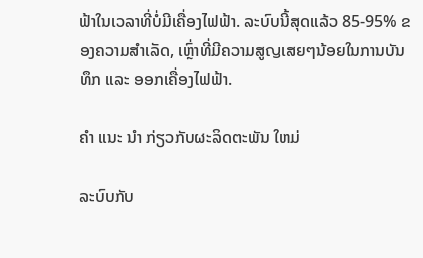ຟ້າໃນເວລາທີ່ບໍ່ມີເຄື່ອງໄຟຟ້າ. ລະບົບນີ້ສຸດແລ້ວ 85-95% ຂອງຄວາມສຳເລັດ, ເຫຼົ່າທີ່ມີຄວາມສູญເສຍໆນ້ອຍໃນການບັນທຶກ ແລະ ອອກເຄື່ອງໄຟຟ້າ.

ຄໍາ ແນະ ນໍາ ກ່ຽວກັບຜະລິດຕະພັນ ໃຫມ່

ລະບົບກັບ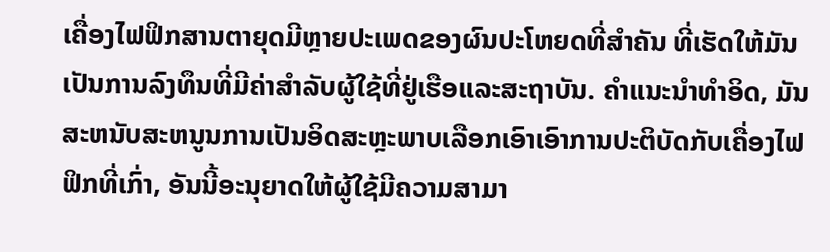ເຄື່ອງໄຟຟິກສານຕາຍຸດມີຫຼາຍປະເພດຂອງຜົນປະໂຫຍດທີ່ສຳຄັນ ທີ່ເຮັດໃຫ້ມັນເປັນການລົງທຶນທີ່ມີຄ່າສຳລັບຜູ້ໃຊ້ທີ່ຢູ່ເຮືອແລະສະຖາບັນ. ຄຳແນະນຳທຳອິດ, ມັນສະຫນັບສະຫນູນການເປັນອິດສະຫຼະພາບເລືອກເອົາເອົາການປະຕິບັດກັບເຄື່ອງໄຟຟິກທີ່ເກົ່າ, ອັນນີ້ອະນຸຍາດໃຫ້ຜູ້ໃຊ້ມີຄວາມສາມາ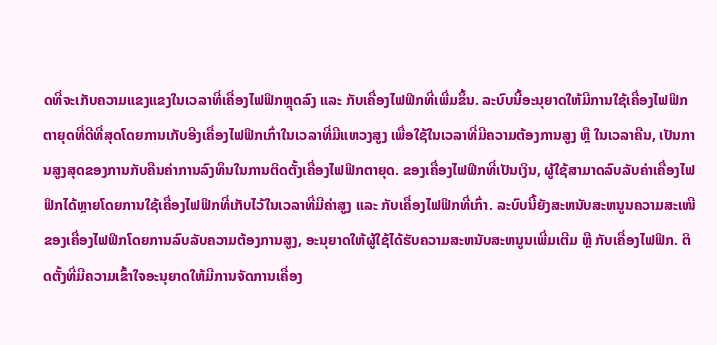ດທີ່ຈະເກັບຄວາມແຂງແຂງໃນເວລາທີ່ເຄື່ອງໄຟຟິກຫຼຸດລົງ ແລະ ກັບເຄື່ອງໄຟຟິກທີ່ເພີ່ມຂຶ້ນ. ລະບົບນີ້ອະນຸຍາດໃຫ້ມີການໃຊ້ເຄື່ອງໄຟຟິກຕາຍຸດທີ່ດີທີ່ສຸດໂດຍການເກັບອີງເຄື່ອງໄຟຟິກເກົ່າໃນເວລາທີ່ມີແຫວງສູງ ເພື່ອໃຊ້ໃນເວລາທີ່ມີຄວາມຕ້ອງການສູງ ຫຼື ໃນເວລາຄືນ, ເປັນການສູງສຸດຂອງການກັບຄືນຄ່າການລົງທຶນໃນການຕິດຕັ້ງເຄື່ອງໄຟຟິກຕາຍຸດ. ຂອງເຄື່ອງໄຟຟິກທີ່ເປັນເງິນ, ຜູ້ໃຊ້ສາມາດລົບລັບຄ່າເຄື່ອງໄຟຟິກໄດ້ຫຼາຍໂດຍການໃຊ້ເຄື່ອງໄຟຟິກທີ່ເກັບໄວ້ໃນເວລາທີ່ມີຄ່າສູງ ແລະ ກັບເຄື່ອງໄຟຟິກທີ່ເກົ່າ. ລະບົບນີ້ຍັງສະຫນັບສະຫນູນຄວາມສະເໜີຂອງເຄື່ອງໄຟຟິກໂດຍການລົບລັບຄວາມຕ້ອງການສູງ, ອະນຸຍາດໃຫ້ຜູ້ໃຊ້ໄດ້ຮັບຄວາມສະຫນັບສະຫນູນເພີ່ມເຕີມ ຫຼື ກັບເຄື່ອງໄຟຟິກ. ຕິດຕັ້ງທີ່ມີຄວາມເຂົ້າໃຈອະນຸຍາດໃຫ້ມີການຈັດການເຄື່ອງ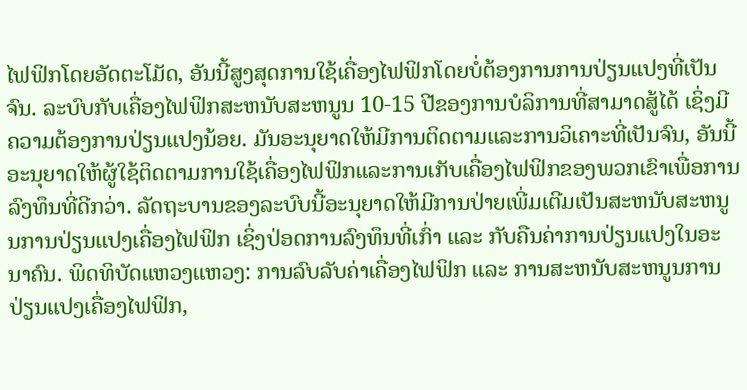ໄຟຟິກໂດຍອັດຕະໂມັດ, ອັນນີ້ສູງສຸດການໃຊ້ເຄື່ອງໄຟຟິກໂດຍບໍ່ຕ້ອງການການປ່ຽນແປງທີ່ເປັນຈົນ. ລະບົບກັບເຄື່ອງໄຟຟິກສະຫນັບສະຫນູນ 10-15 ປີຂອງການບໍລິການທີ່ສາມາດສູ້ໄດ້ ເຊິ່ງມີຄວາມຕ້ອງການປ່ຽນແປງນ້ອຍ. ມັນອະນຸຍາດໃຫ້ມີການຕິດຕາມແລະການວິເຄາະທີ່ເປັນຈົນ, ອັນນີ້ອະນຸຍາດໃຫ້ຜູ້ໃຊ້ຕິດຕາມການໃຊ້ເຄື່ອງໄຟຟິກແລະການເກັບເຄື່ອງໄຟຟິກຂອງພວກເຂົາເພື່ອການລົງທຶນທີ່ດີກວ່າ. ລັດຖະບານຂອງລະບົບນີ້ອະນຸຍາດໃຫ້ມີການປ່າຍເພີ່ມເຕີມເປັນສະຫນັບສະຫນູນການປ່ຽນແປງເຄື່ອງໄຟຟິກ ເຊິ່ງປ່ອດການລົງທຶນທີ່ເກົ່າ ແລະ ກັບຄືນຄ່າການປ່ຽນແປງໃນອະນາຄົນ. ພິດທິບັດແຫວງແຫວງ: ການລົບລັບຄ່າເຄື່ອງໄຟຟິກ ແລະ ການສະຫນັບສະຫນູນການປ່ຽນແປງເຄື່ອງໄຟຟິກ,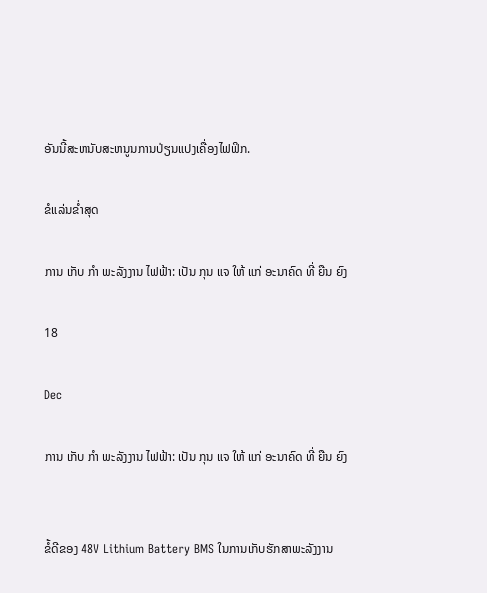ອັນນີ້ສະຫນັບສະຫນູນການປ່ຽນແປງເຄື່ອງໄຟຟິກ.

ຂໍແລ່ນຂໍ່າສຸດ

ການ ເກັບ ກໍາ ພະລັງງານ ໄຟຟ້າ: ເປັນ ກຸນ ແຈ ໃຫ້ ແກ່ ອະນາຄົດ ທີ່ ຍືນ ຍົງ

18

Dec

ການ ເກັບ ກໍາ ພະລັງງານ ໄຟຟ້າ: ເປັນ ກຸນ ແຈ ໃຫ້ ແກ່ ອະນາຄົດ ທີ່ ຍືນ ຍົງ


ຂໍ້ດີຂອງ 48V Lithium Battery BMS ໃນການເກັບຮັກສາພະລັງງານ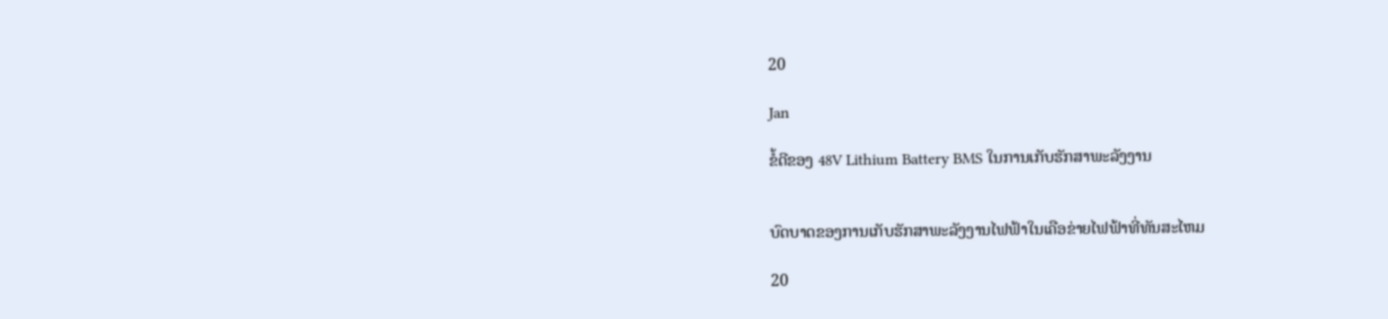20

Jan

ຂໍ້ດີຂອງ 48V Lithium Battery BMS ໃນການເກັບຮັກສາພະລັງງານ


ບົດບາດຂອງການເກັບຮັກສາພະລັງງານໄຟຟ້າໃນເຄືອຂ່າຍໄຟຟ້າທີ່ທັນສະໄຫມ

20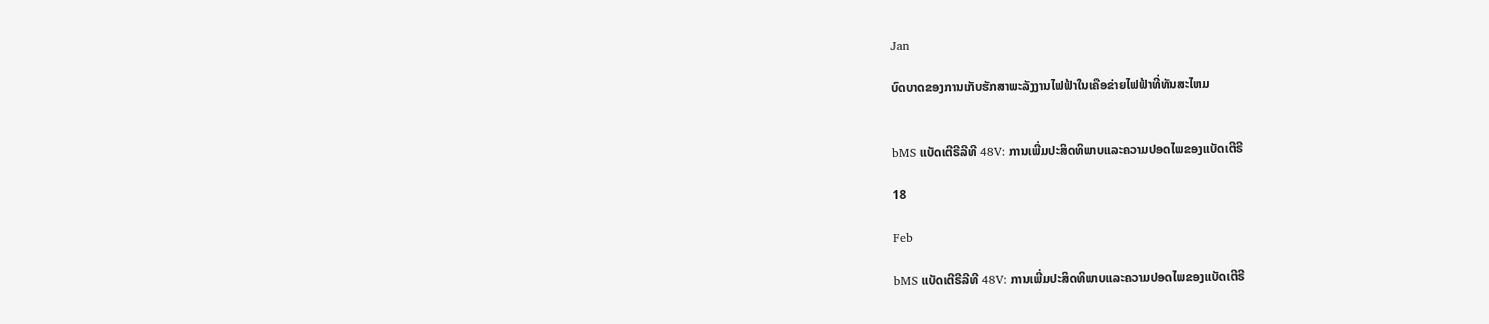Jan

ບົດບາດຂອງການເກັບຮັກສາພະລັງງານໄຟຟ້າໃນເຄືອຂ່າຍໄຟຟ້າທີ່ທັນສະໄຫມ


bMS ແບັດເຕີຣີລີທີ 48V: ການເພີ່ມປະສິດທິພາບແລະຄວາມປອດໄພຂອງແບັດເຕີຣີ

18

Feb

bMS ແບັດເຕີຣີລີທີ 48V: ການເພີ່ມປະສິດທິພາບແລະຄວາມປອດໄພຂອງແບັດເຕີຣີ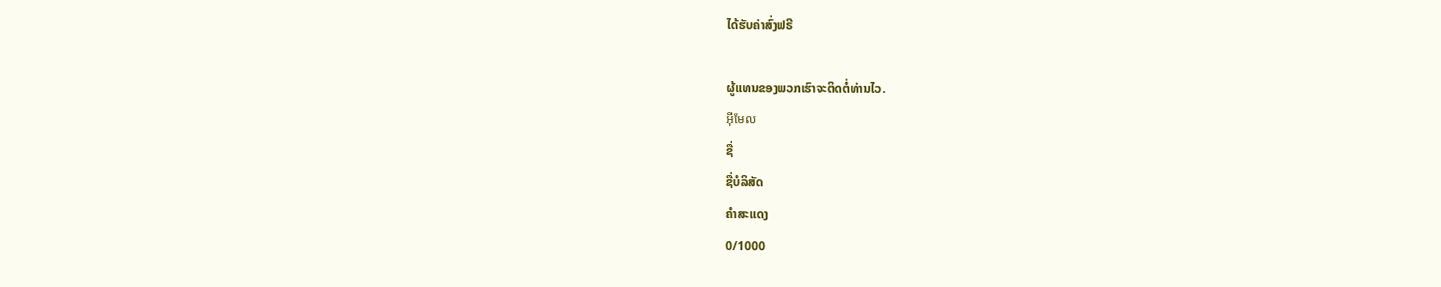ໄດ້ຮັບຄ່າສົ່ງຟຣີ

ຜູ້ແທນຂອງພວກເຮົາຈະຕິດຕໍ່ທ່ານໄວ.
អ៊ីមែល
ຊື່
ຊື່ບໍລິສັດ
ຄຳສະແດງ
0/1000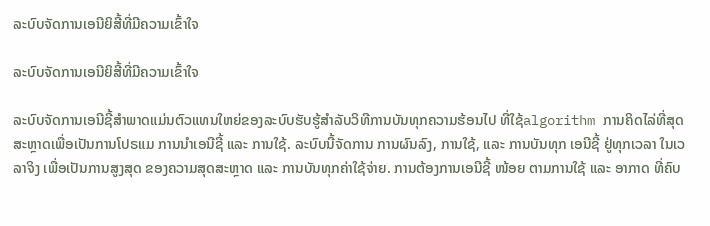ລະບົບຈັດການເອນີຍິສີ້ທີ່ມີຄວາມເຂົ້າໃຈ

ລະບົບຈັດການເອນີຍິສີ້ທີ່ມີຄວາມເຂົ້າໃຈ

ລະບົບຈັດການເອນີຊີ້ສຳພາດແມ່ນຕົວແທນໃຫຍ່ຂອງລະບົບຮັບຮູ້ສຳລັບວິທີການບັນທຸກຄວາມຮ້ອນໄປ ທີ່ໃຊ້algorithm ການຄິດໄລ່ທີ່ສຸດສະຫຼາດເພື່ອເປັນການໂປຣແມ ການນຳເອນີຊີ້ ແລະ ການໃຊ້. ລະບົບນີ້ຈັດການ ການຜົນລົງ, ການໃຊ້, ແລະ ການບັນທຸກ ເອນີຊີ້ ຢູ່ທຸກເວລາ ໃນເວລາຈິງ ເພື່ອເປັນການສູງສຸດ ຂອງຄວາມສຸດສະຫຼາດ ແລະ ການບັນທຸກຄ່າໃຊ້ຈ່າຍ. ການຕ້ອງການເອນີຊີ້ ໜ້ອຍ ຕາມການໃຊ້ ແລະ ອາກາດ ທີ່ຄົບ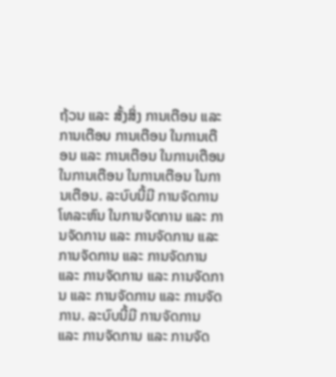ຖ້ວນ ແລະ ສັ້ງສິ່ງ ການເຕືອນ ແລະ ການເຕືອນ ການເຕືອນ ໃນການເຕືອນ ແລະ ການເຕືອນ ໃນການເຕືອນ ໃນການເຕືອນ ໃນການເຕືອນ ໃນການເຕືອນ. ລະບົບນີ້ມີ ການຈັດການໂທລະຫົນ ໃນການຈັດການ ແລະ ການຈັດການ ແລະ ການຈັດການ ແລະ ການຈັດການ ແລະ ການຈັດການ ແລະ ການຈັດການ ແລະ ການຈັດການ ແລະ ການຈັດການ ແລະ ການຈັດການ. ລະບົບນີ້ມີ ການຈັດການ ແລະ ການຈັດການ ແລະ ການຈັດ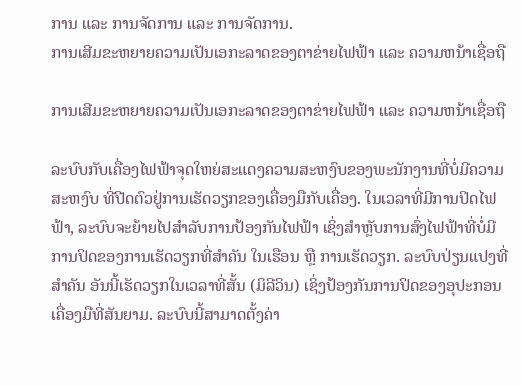ການ ແລະ ການຈັດການ ແລະ ການຈັດການ.
ການເສີມຂະຫຍາຍຄວາມເປັນເອກະລາດຂອງຕາຂ່າຍໄຟຟ້າ ແລະ ຄວາມຫນ້າເຊື່ອຖື

ການເສີມຂະຫຍາຍຄວາມເປັນເອກະລາດຂອງຕາຂ່າຍໄຟຟ້າ ແລະ ຄວາມຫນ້າເຊື່ອຖື

ລະບົບກັບເຄື່ອງໄຟຟ້າຈຸດໃຫຍ່ສະແດງຄວາມສະຫງົບຂອງພະນັກງານທີ່ບໍ່ມີຄວາມສະຫງົບ ທີ່ປີດຕົວຢູ່ການເຮັດວຽກຂອງເຄື່ອງມືກັບເຄື່ອງ. ໃນເວລາທີ່ມີການປິດໄຟຟ້າ, ລະບົບຈະຍ້າຍໄປສຳລັບການປ້ອງກັນໄຟຟ້າ ເຊິ່ງສຳຫຼັບການສົ່ງໄຟຟ້າທີ່ບໍ່ມີການປິດຂອງການເຮັດວຽກທີ່ສຳຄັນ ໃນເຮືອນ ຫຼື ການເຮັດວຽກ. ລະບົບປ່ຽນແປງທີ່ສຳຄັນ ອັນນີ້ເຮັດວຽກໃນເວລາທີ່ສັ້ນ (ມິລີວິນ) ເຊິ່ງປ້ອງກັນການປິດຂອງອຸປະກອນເຄື່ອງມືທີ່ສັນຍາມ. ລະບົບນີ້ສາມາດຕັ້ງຄ່າ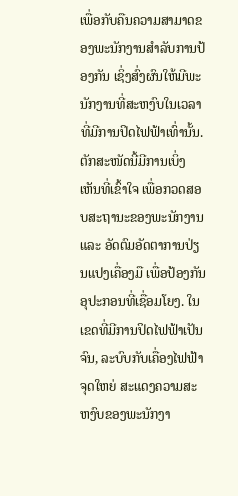ເພື່ອກັບຄືນຄວາມສາມາດຂອງພະນັກງານສຳລັບການປ້ອງກັນ ເຊິ່ງສົ່ງຜົນໃຫ້ມີພະນັກງານທີ່ສະຫງົບໃນເວລາທີ່ມີການປິດໄຟຟ້າເທົ່ານັ້ນ. ຕັກສະໜັດນີ້ມີການເບິ່ງເຫັນທີ່ເຂົ້າໃຈ ເພື່ອກວດສອບສະຖານະຂອງພະນັກງານ ແລະ ອັດຕົມອັດຕາການປ່ຽນແປງເຄື່ອງມື ເພື່ອປ້ອງກັນອຸປະກອນທີ່ເຊື່ອມໂຍງ. ໃນເຂດທີ່ມີການປິດໄຟຟ້າເປັນຈົນ, ລະບົບກັບເຄື່ອງໄຟຟ້າຈຸດໃຫຍ່ ສະແດງຄວາມສະຫງົບຂອງພະນັກງາ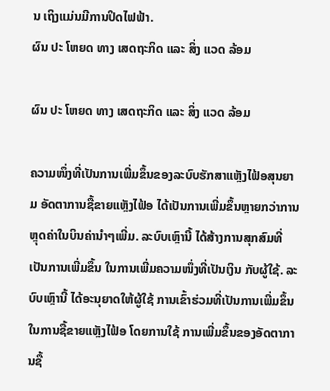ນ ເຖິງແມ່ນມີການປິດໄຟຟ້າ.
ຜົນ ປະ ໂຫຍດ ທາງ ເສດຖະກິດ ແລະ ສິ່ງ ແວດ ລ້ອມ

ຜົນ ປະ ໂຫຍດ ທາງ ເສດຖະກິດ ແລະ ສິ່ງ ແວດ ລ້ອມ

ຄວາມໜຶ່ງທີ່ເປັນການເພີ່ມຂຶ້ນຂອງລະບົບຮັກສາແຫຼັງໄຟ້ອສຸນຍາມ ອັດຕາການຊື້ຂາຍແຫຼັງໄຟ້ອ ໄດ້ເປັນການເພີ່ມຂຶ້ນຫຼາຍກວ່າການຫຼຸດຄ່າໃນບິນຄ່ານຳໆເພີ່ມ. ລະບົບເຫຼົານີ້ ໄດ້ສ້າງການສຸກສົມທີ່ເປັນການເພີ່ມຂຶ້ນ ໃນການເພີ່ມຄວາມໜຶ່ງທີ່ເປັນເງິນ ກັບຜູ້ໃຊ້. ລະບົບເຫຼົານີ້ ໄດ້ອະນຸຍາດໃຫ້ຜູ້ໃຊ້ ການເຂົ້າຮ່ວມທີ່ເປັນການເພີ່ມຂຶ້ນ ໃນການຊື້ຂາຍແຫຼັງໄຟ້ອ ໂດຍການໃຊ້ ການເພີ່ມຂຶ້ນຂອງອັດຕາການຊື້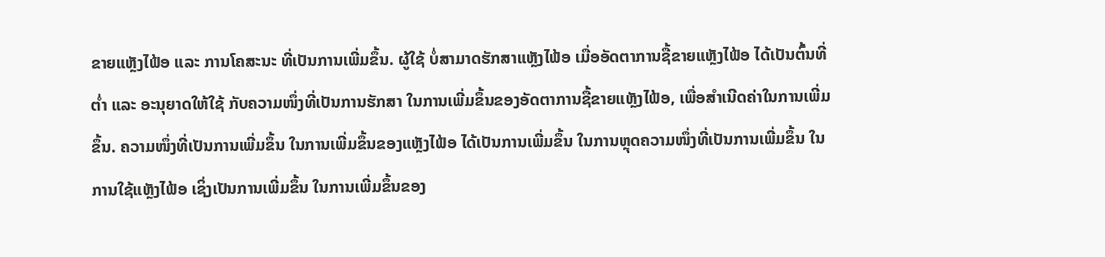ຂາຍແຫຼັງໄຟ້ອ ແລະ ການໂຄສະນະ ທີ່ເປັນການເພີ່ມຂຶ້ນ. ຜູ້ໃຊ້ ບໍ່ສາມາດຮັກສາແຫຼັງໄຟ້ອ ເມື່ອອັດຕາການຊື້ຂາຍແຫຼັງໄຟ້ອ ໄດ້ເປັນຕົ້ນທີ່ຕ່ຳ ແລະ ອະນຸຍາດໃຫ້ໃຊ້ ກັບຄວາມໜຶ່ງທີ່ເປັນການຮັກສາ ໃນການເພີ່ມຂຶ້ນຂອງອັດຕາການຊື້ຂາຍແຫຼັງໄຟ້ອ, ເພື່ອສຳເນີດຄ່າໃນການເພີ່ມຂຶ້ນ. ຄວາມໜຶ່ງທີ່ເປັນການເພີ່ມຂຶ້ນ ໃນການເພີ່ມຂຶ້ນຂອງແຫຼັງໄຟ້ອ ໄດ້ເປັນການເພີ່ມຂຶ້ນ ໃນການຫຼຸດຄວາມໜຶ່ງທີ່ເປັນການເພີ່ມຂຶ້ນ ໃນການໃຊ້ແຫຼັງໄຟ້ອ ເຊິ່ງເປັນການເພີ່ມຂຶ້ນ ໃນການເພີ່ມຂຶ້ນຂອງ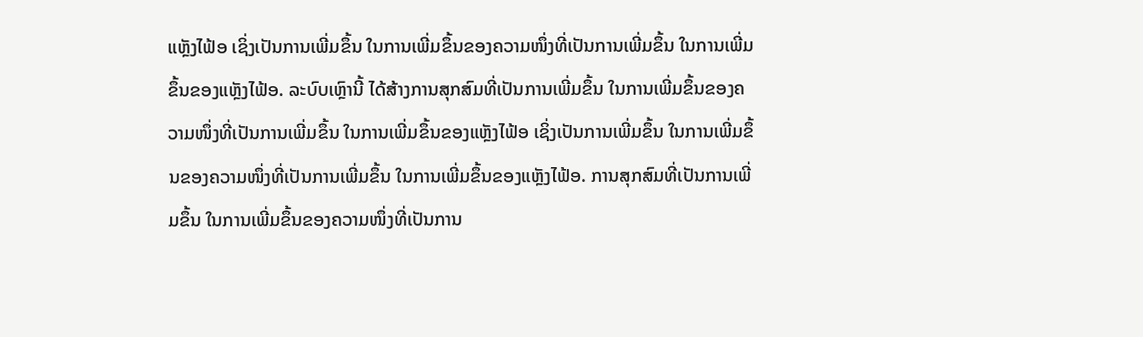ແຫຼັງໄຟ້ອ ເຊິ່ງເປັນການເພີ່ມຂຶ້ນ ໃນການເພີ່ມຂຶ້ນຂອງຄວາມໜຶ່ງທີ່ເປັນການເພີ່ມຂຶ້ນ ໃນການເພີ່ມຂຶ້ນຂອງແຫຼັງໄຟ້ອ. ລະບົບເຫຼົານີ້ ໄດ້ສ້າງການສຸກສົມທີ່ເປັນການເພີ່ມຂຶ້ນ ໃນການເພີ່ມຂຶ້ນຂອງຄວາມໜຶ່ງທີ່ເປັນການເພີ່ມຂຶ້ນ ໃນການເພີ່ມຂຶ້ນຂອງແຫຼັງໄຟ້ອ ເຊິ່ງເປັນການເພີ່ມຂຶ້ນ ໃນການເພີ່ມຂຶ້ນຂອງຄວາມໜຶ່ງທີ່ເປັນການເພີ່ມຂຶ້ນ ໃນການເພີ່ມຂຶ້ນຂອງແຫຼັງໄຟ້ອ. ການສຸກສົມທີ່ເປັນການເພີ່ມຂຶ້ນ ໃນການເພີ່ມຂຶ້ນຂອງຄວາມໜຶ່ງທີ່ເປັນການ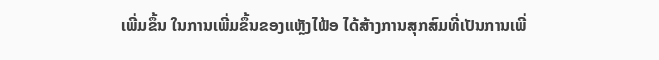ເພີ່ມຂຶ້ນ ໃນການເພີ່ມຂຶ້ນຂອງແຫຼັງໄຟ້ອ ໄດ້ສ້າງການສຸກສົມທີ່ເປັນການເພີ່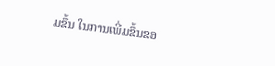ມຂຶ້ນ ໃນການເພີ່ມຂຶ້ນຂອ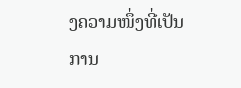ງຄວາມໜຶ່ງທີ່ເປັນການ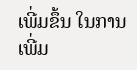ເພີ່ມຂຶ້ນ ໃນການເພີ່ມ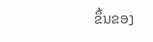ຂຶ້ນຂອງ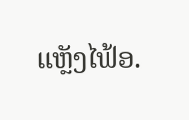ແຫຼັງໄຟ້ອ.